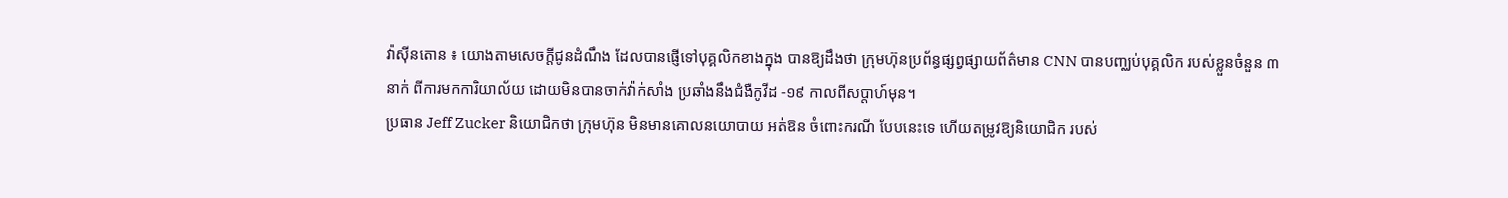វ៉ាស៊ីនតោន ៖ យោងតាមសេចក្តីជូនដំណឹង ដែលបានផ្ញើទៅបុគ្គលិកខាងក្នុង បានឱ្យដឹងថា ក្រុមហ៊ុនប្រព័ន្ធផ្សព្វផ្សាយព័ត៌មាន CNN បានបញ្ឈប់បុគ្គលិក របស់ខ្លួនចំនួន ៣ នាក់ ពីការមកការិយាល័យ ដោយមិនបានចាក់វ៉ាក់សាំង ប្រឆាំងនឹងជំងឺកូវីដ -១៩ កាលពីសប្តាហ៍មុន។
ប្រធាន Jeff Zucker និយោជិកថា ក្រុមហ៊ុន មិនមានគោលនយោបាយ អត់ឱន ចំពោះករណី បែបនេះទេ ហើយតម្រូវឱ្យនិយោជិក របស់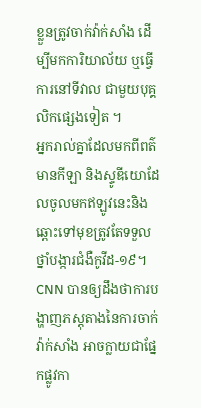ខ្លួនត្រូវចាក់វ៉ាក់សាំង ដើម្បីមកការិយាល័យ ឬធ្វើការនៅទីវាល ជាមួយបុគ្គលិកផ្សេងទៀត ។
អ្នករាល់គ្នាដែលមកពីពត៌មានកីឡា និងស្ទូឌីយោដែលចូលមកឥឡូវនេះនិងឆ្ពោះទៅមុខត្រូវតែទទួលថ្នាំបង្ការជំងឺកូវីដ-១៩។ CNN បានឲ្យដឹងថាការបង្ហាញភស្តុតាងនៃការចាក់វ៉ាក់សាំង អាចក្លាយជាផ្នែកផ្លូវកា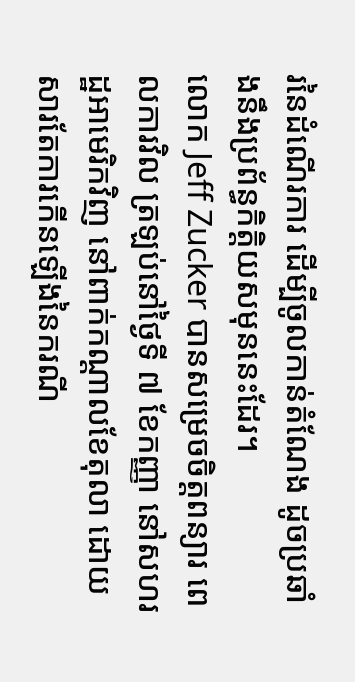រនៃដំណើរការ ដើម្បីចូលកាន់តំណែង ដូចប្រឆាំងនឹងប្រព័ន្ធកិត្តិយសមុននេះដែរ។
លោក Jeff Zucker បានសម្រេចចិត្តពន្យារ ពេលការវិល ត្រឡប់នៅថ្ងៃទី ៧ ខែកញ្ញា នៅសហរដ្ឋអាមេរិកវិញ នៅពាក់កណ្តាលខែតុលា ដោយសារតែការកើនឡើងនៃករណី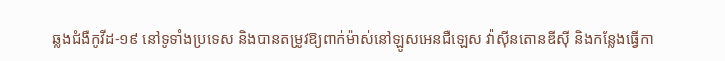ឆ្លងជំងឺកូវីដ-១៩ នៅទូទាំងប្រទេស និងបានតម្រូវឱ្យពាក់ម៉ាស់នៅឡូសអេនជឺឡេស វ៉ាស៊ីនតោនឌីស៊ី និងកន្លែងធ្វើកា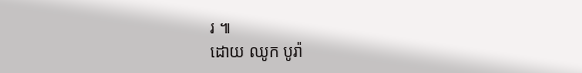រ ៕
ដោយ ឈូក បូរ៉ា